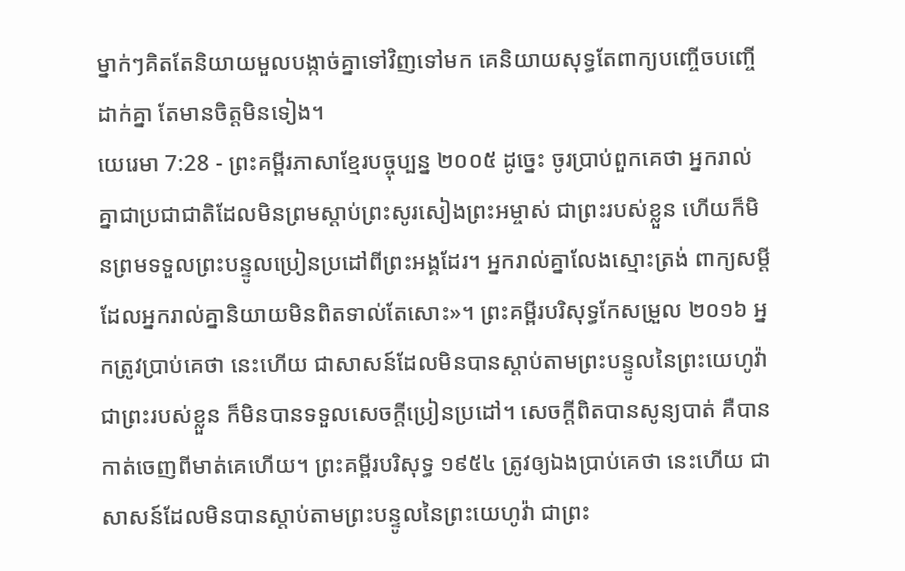ម្នាក់ៗគិតតែនិយាយមួលបង្កាច់គ្នាទៅវិញទៅមក គេនិយាយសុទ្ធតែពាក្យបញ្ចើចបញ្ចើដាក់គ្នា តែមានចិត្តមិនទៀង។
យេរេមា 7:28 - ព្រះគម្ពីរភាសាខ្មែរបច្ចុប្បន្ន ២០០៥ ដូច្នេះ ចូរប្រាប់ពួកគេថា អ្នករាល់គ្នាជាប្រជាជាតិដែលមិនព្រមស្ដាប់ព្រះសូរសៀងព្រះអម្ចាស់ ជាព្រះរបស់ខ្លួន ហើយក៏មិនព្រមទទួលព្រះបន្ទូលប្រៀនប្រដៅពីព្រះអង្គដែរ។ អ្នករាល់គ្នាលែងស្មោះត្រង់ ពាក្យសម្ដីដែលអ្នករាល់គ្នានិយាយមិនពិតទាល់តែសោះ»។ ព្រះគម្ពីរបរិសុទ្ធកែសម្រួល ២០១៦ អ្នកត្រូវប្រាប់គេថា នេះហើយ ជាសាសន៍ដែលមិនបានស្តាប់តាមព្រះបន្ទូលនៃព្រះយេហូវ៉ាជាព្រះរបស់ខ្លួន ក៏មិនបានទទួលសេចក្ដីប្រៀនប្រដៅ។ សេចក្ដីពិតបានសូន្យបាត់ គឺបានកាត់ចេញពីមាត់គេហើយ។ ព្រះគម្ពីរបរិសុទ្ធ ១៩៥៤ ត្រូវឲ្យឯងប្រាប់គេថា នេះហើយ ជាសាសន៍ដែលមិនបានស្តាប់តាមព្រះបន្ទូលនៃព្រះយេហូវ៉ា ជាព្រះ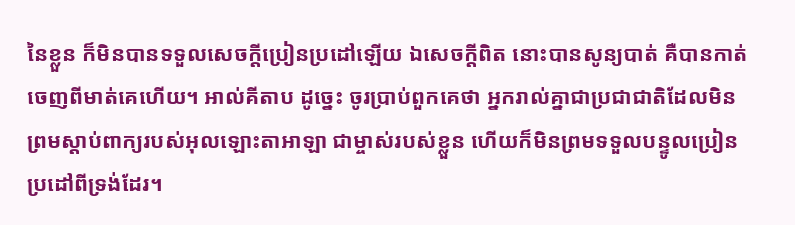នៃខ្លួន ក៏មិនបានទទួលសេចក្ដីប្រៀនប្រដៅឡើយ ឯសេចក្ដីពិត នោះបានសូន្យបាត់ គឺបានកាត់ចេញពីមាត់គេហើយ។ អាល់គីតាប ដូច្នេះ ចូរប្រាប់ពួកគេថា អ្នករាល់គ្នាជាប្រជាជាតិដែលមិនព្រមស្ដាប់ពាក្យរបស់អុលឡោះតាអាឡា ជាម្ចាស់របស់ខ្លួន ហើយក៏មិនព្រមទទួលបន្ទូលប្រៀនប្រដៅពីទ្រង់ដែរ។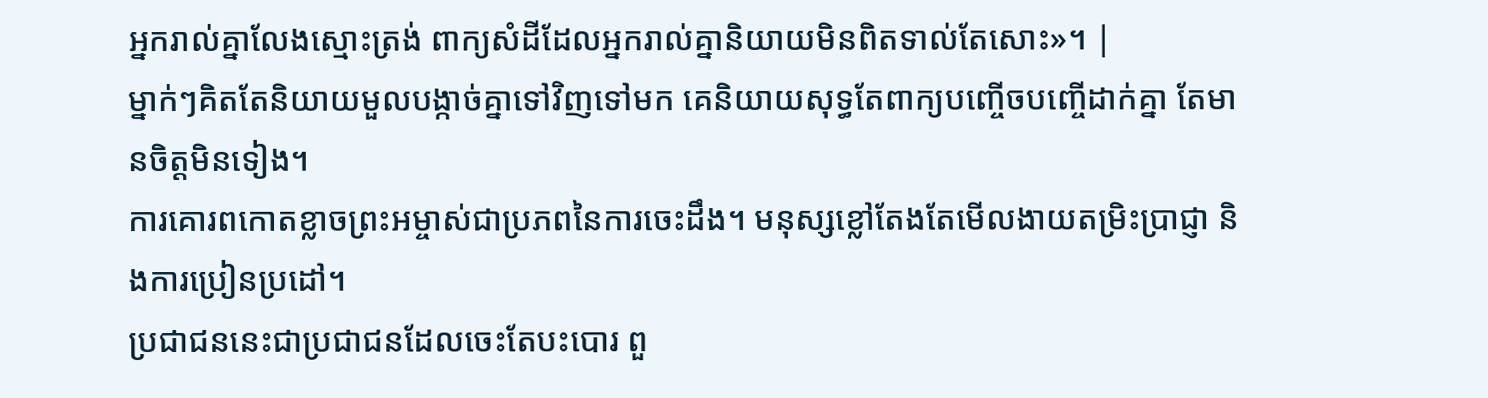អ្នករាល់គ្នាលែងស្មោះត្រង់ ពាក្យសំដីដែលអ្នករាល់គ្នានិយាយមិនពិតទាល់តែសោះ»។ |
ម្នាក់ៗគិតតែនិយាយមួលបង្កាច់គ្នាទៅវិញទៅមក គេនិយាយសុទ្ធតែពាក្យបញ្ចើចបញ្ចើដាក់គ្នា តែមានចិត្តមិនទៀង។
ការគោរពកោតខ្លាចព្រះអម្ចាស់ជាប្រភពនៃការចេះដឹង។ មនុស្សខ្លៅតែងតែមើលងាយតម្រិះប្រាជ្ញា និងការប្រៀនប្រដៅ។
ប្រជាជននេះជាប្រជាជនដែលចេះតែបះបោរ ពួ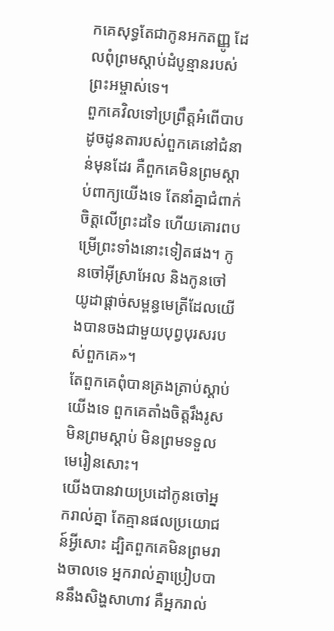កគេសុទ្ធតែជាកូនអកតញ្ញូ ដែលពុំព្រមស្ដាប់ដំបូន្មានរបស់ព្រះអម្ចាស់ទេ។
ពួកគេវិលទៅប្រព្រឹត្តអំពើបាប ដូចដូនតារបស់ពួកគេនៅជំនាន់មុនដែរ គឺពួកគេមិនព្រមស្ដាប់ពាក្យយើងទេ តែនាំគ្នាជំពាក់ចិត្តលើព្រះដទៃ ហើយគោរពបម្រើព្រះទាំងនោះទៀតផង។ កូនចៅអ៊ីស្រាអែល និងកូនចៅយូដាផ្ដាច់សម្ពន្ធមេត្រីដែលយើងបានចងជាមួយបុព្វបុរសរបស់ពួកគេ»។
តែពួកគេពុំបានត្រងត្រាប់ស្ដាប់យើងទេ ពួកគេតាំងចិត្តរឹងរូស មិនព្រមស្ដាប់ មិនព្រមទទួលមេរៀនសោះ។
យើងបានវាយប្រដៅកូនចៅអ្នករាល់គ្នា តែគ្មានផលប្រយោជន៍អ្វីសោះ ដ្បិតពួកគេមិនព្រមរាងចាលទេ អ្នករាល់គ្នាប្រៀបបាននឹងសិង្ហសាហាវ គឺអ្នករាល់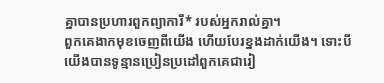គ្នាបានប្រហារពួកព្យាការី* របស់អ្នករាល់គ្នា។
ពួកគេងាកមុខចេញពីយើង ហើយបែរខ្នងដាក់យើង។ ទោះបីយើងបានទូន្មានប្រៀនប្រដៅពួកគេជារៀ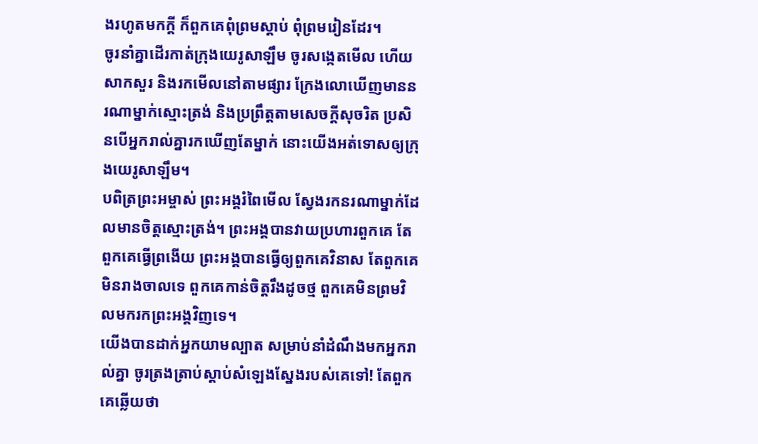ងរហូតមកក្ដី ក៏ពួកគេពុំព្រមស្ដាប់ ពុំព្រមរៀនដែរ។
ចូរនាំគ្នាដើរកាត់ក្រុងយេរូសាឡឹម ចូរសង្កេតមើល ហើយសាកសួរ និងរកមើលនៅតាមផ្សារ ក្រែងលោឃើញមាននរណាម្នាក់ស្មោះត្រង់ និងប្រព្រឹត្តតាមសេចក្ដីសុចរិត ប្រសិនបើអ្នករាល់គ្នារកឃើញតែម្នាក់ នោះយើងអត់ទោសឲ្យក្រុងយេរូសាឡឹម។
បពិត្រព្រះអម្ចាស់ ព្រះអង្គរំពៃមើល ស្វែងរកនរណាម្នាក់ដែលមានចិត្តស្មោះត្រង់។ ព្រះអង្គបានវាយប្រហារពួកគេ តែពួកគេធ្វើព្រងើយ ព្រះអង្គបានធ្វើឲ្យពួកគេវិនាស តែពួកគេមិនរាងចាលទេ ពួកគេកាន់ចិត្តរឹងដូចថ្ម ពួកគេមិនព្រមវិលមករកព្រះអង្គវិញទេ។
យើងបានដាក់អ្នកយាមល្បាត សម្រាប់នាំដំណឹងមកអ្នករាល់គ្នា ចូរត្រងត្រាប់ស្ដាប់សំឡេងស្នែងរបស់គេទៅ! តែពួកគេឆ្លើយថា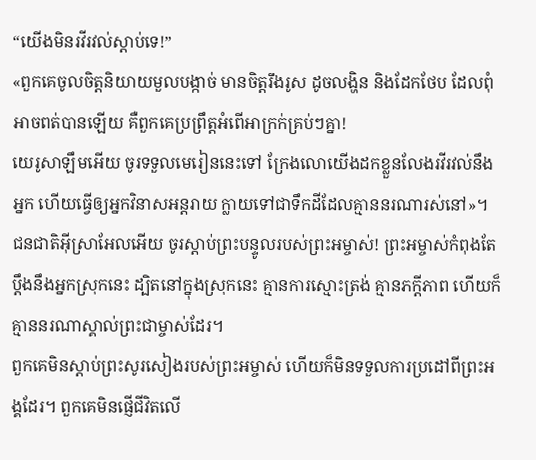“យើងមិនរវីរវល់ស្ដាប់ទេ!”
«ពួកគេចូលចិត្តនិយាយមួលបង្កាច់ មានចិត្តរឹងរូស ដូចលង្ហិន និងដែកថែប ដែលពុំអាចពត់បានឡើយ គឺពួកគេប្រព្រឹត្តអំពើអាក្រក់គ្រប់ៗគ្នា!
យេរូសាឡឹមអើយ ចូរទទួលមេរៀននេះទៅ ក្រែងលោយើងដកខ្លួនលែងរវីរវល់នឹងអ្នក ហើយធ្វើឲ្យអ្នកវិនាសអន្តរាយ ក្លាយទៅជាទឹកដីដែលគ្មាននរណារស់នៅ»។
ជនជាតិអ៊ីស្រាអែលអើយ ចូរស្ដាប់ព្រះបន្ទូលរបស់ព្រះអម្ចាស់! ព្រះអម្ចាស់កំពុងតែប្ដឹងនឹងអ្នកស្រុកនេះ ដ្បិតនៅក្នុងស្រុកនេះ គ្មានការស្មោះត្រង់ គ្មានភក្ដីភាព ហើយក៏គ្មាននរណាស្គាល់ព្រះជាម្ចាស់ដែរ។
ពួកគេមិនស្ដាប់ព្រះសូរសៀងរបស់ព្រះអម្ចាស់ ហើយក៏មិនទទួលការប្រដៅពីព្រះអង្គដែរ។ ពួកគេមិនផ្ញើជីវិតលើ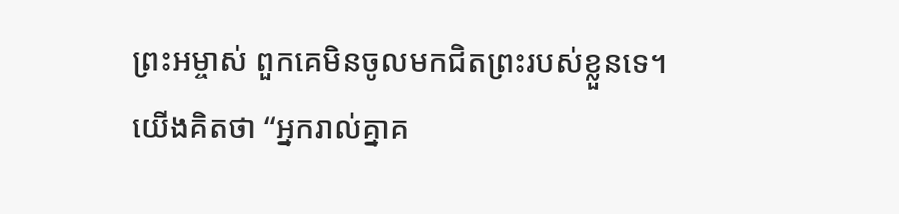ព្រះអម្ចាស់ ពួកគេមិនចូលមកជិតព្រះរបស់ខ្លួនទេ។
យើងគិតថា “អ្នករាល់គ្នាគ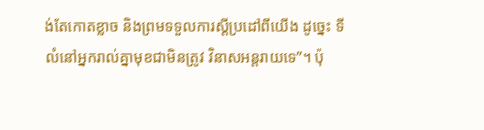ង់តែកោតខ្លាច និងព្រមទទួលការស្ដីប្រដៅពីយើង ដូច្នេះ ទីលំនៅអ្នករាល់គ្នាមុខជាមិនត្រូវ វិនាសអន្តរាយទេ”។ ប៉ុ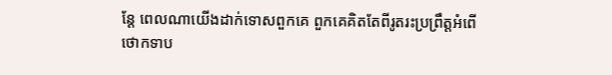ន្តែ ពេលណាយើងដាក់ទោសពួកគេ ពួកគេគិតតែពីរូតរះប្រព្រឹត្តអំពើថោកទាប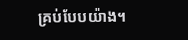គ្រប់បែបយ៉ាង។